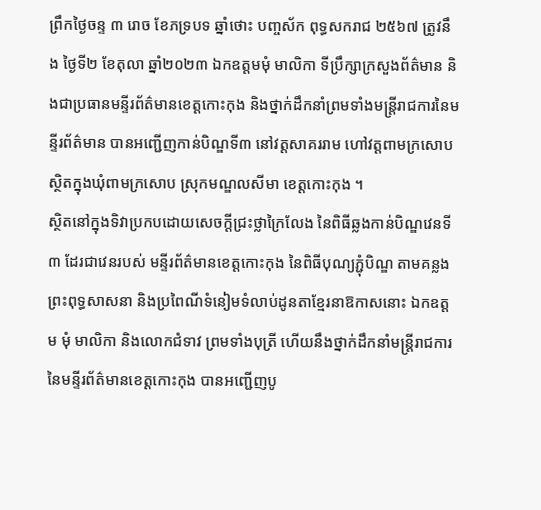ព្រឹកថ្ងៃចន្ទ ៣ រោច ខែភទ្របទ ឆ្នាំថោះ បញ្ចស័ក ពុទ្ធសករាជ ២៥៦៧ ត្រូវនឹង ថ្ងៃទី២ ខែតុលា ឆ្នាំ២០២៣ ឯកឧត្តមមុំ មាលិកា ទីប្រឹក្សាក្រសួងព័ត៌មាន និងជាប្រធានមន្ទីរព័ត៌មានខេត្តកោះកុង និងថ្នាក់ដឹកនាំព្រមទាំងមន្ត្រីរាជការនៃមន្ទីរព័ត៌មាន បានអញ្ជើញកាន់បិណ្ឌទី៣ នៅវត្តសាគររាម ហៅវត្តពាមក្រសោប ស្ថិតក្នុងឃុំពាមក្រសោប ស្រុកមណ្ឌលសីមា ខេត្តកោះកុង ។
ស្ថិតនៅក្នុងទិវាប្រកបដោយសេចក្ដីជ្រះថ្លាក្រៃលែង នៃពិធីឆ្លងកាន់បិណ្ឌវេនទី៣ ដែរជាវេនរបស់ មន្ទីរព័ត៌មានខេត្តកោះកុង នៃពិធីបុណ្យភ្ជុំបិណ្ឌ តាមគន្លងព្រះពុទ្ធសាសនា និងប្រពៃណីទំនៀមទំលាប់ដូនតាខ្មែរនាឱកាសនោះ ឯកឧត្តម មុំ មាលិកា និងលោកជំទាវ ព្រមទាំងបុត្រី ហើយនឹងថ្នាក់ដឹកនាំមន្ត្រីរាជការនៃមន្ទីរព័ត៌មានខេត្តកោះកុង បានអញ្ជើញបូ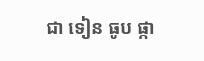ជា ទៀន ធូប ផ្កា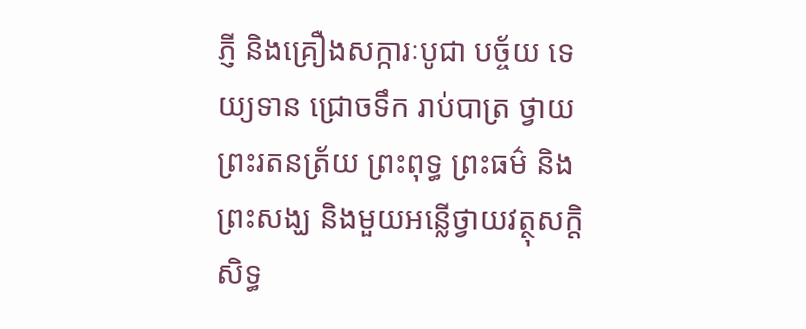ភ្ញី និងគ្រឿងសក្ការៈបូជា បច្ច័យ ទេយ្យទាន ជ្រោចទឹក រាប់បាត្រ ថ្វាយព្រះរតនត្រ័យ ព្រះពុទ្ធ ព្រះធម៌ និងព្រះសង្ឃ និងមួយអន្លើថ្វាយវត្ថុសក្ដិសិទ្ធ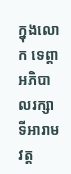ក្នុងលោក ទេព្តាអភិបាលរក្សាទីអារាម វត្ត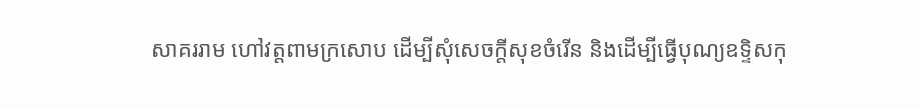សាគររាម ហៅវត្តពាមក្រសោប ដើម្បីសុំសេចក្តីសុខចំរើន និងដើម្បីធ្វើបុណ្យឧទ្ទិសកុ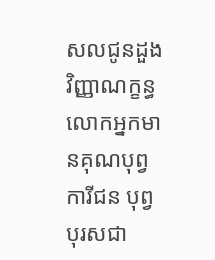សលជូនដួងវិញ្ញាណក្ខន្ធ លោកអ្នកមានគុណបុព្វការីជន បុព្វបុរសជា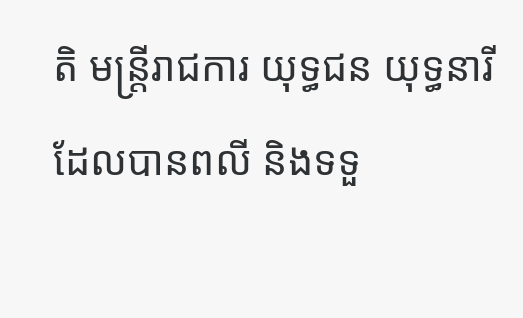តិ មន្ត្រីរាជការ យុទ្ធជន យុទ្ធនារី ដែលបានពលី និងទទួ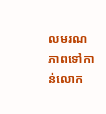លមរណភាពទៅកាន់លោក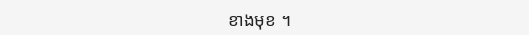ខាងមុខ ។